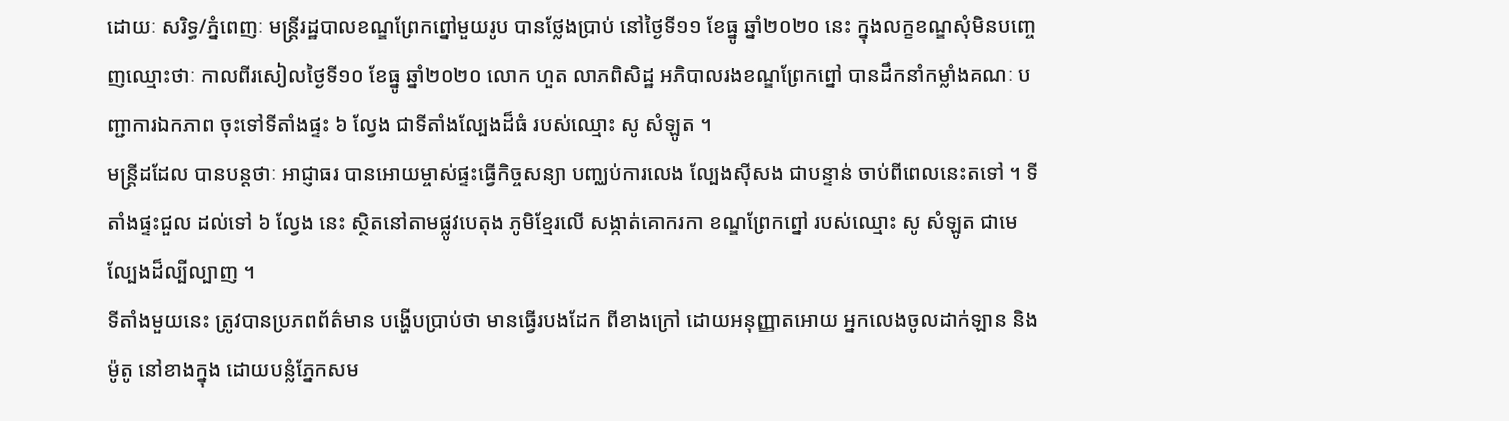ដោយៈ សរិទ្ធ/ភ្នំពេញៈ មន្ត្រីរដ្ឋបាលខណ្ឌព្រែកព្នៅមួយរូប បានថ្លែងប្រាប់ នៅថ្ងៃទី១១ ខែធ្នូ ឆ្នាំ២០២០ នេះ ក្នុងលក្ខខណ្ឌសុំមិនបញ្ចេញឈ្មោះថាៈ កាលពីរសៀលថ្ងៃទី១០ ខែធ្នូ ឆ្នាំ២០២០ លោក ហួត លាភពិសិដ្ឋ អភិបាលរងខណ្ឌព្រែកព្នៅ បានដឹកនាំកម្លាំងគណៈ បញ្ជាការឯកភាព ចុះទៅទីតាំងផ្ទះ ៦ ល្វែង ជាទីតាំងល្បែងដ៏ធំ របស់ឈ្មោះ សូ សំឡូត ។
មន្ត្រីដដែល បានបន្តថាៈ អាជ្ញាធរ បានអោយម្ចាស់ផ្ទះធ្វើកិច្ចសន្យា បញ្ឈប់ការលេង ល្បែងស៊ីសង ជាបន្ទាន់ ចាប់ពីពេលនេះតទៅ ។ ទីតាំងផ្ទះជួល ដល់ទៅ ៦ ល្វែង នេះ ស្ថិតនៅតាមផ្លូវបេតុង ភូមិខ្មែរលើ សង្កាត់គោករកា ខណ្ឌព្រែកព្នៅ របស់ឈ្មោះ សូ សំឡូត ជាមេល្បែងដ៏ល្បីល្បាញ ។
ទីតាំងមួយនេះ ត្រូវបានប្រភពព័ត៌មាន បង្ហើបប្រាប់ថា មានធ្វើរបងដែក ពីខាងក្រៅ ដោយអនុញ្ញាតអោយ អ្នកលេងចូលដាក់ឡាន និងម៉ូតូ នៅខាងក្នុង ដោយបន្លំភ្នែកសម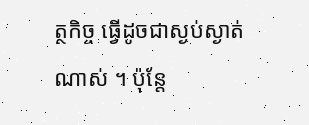ត្ថកិច្ច ធ្វើដូចជាស្ងប់ស្ងាត់ណាស់ ។ ប៉ុន្តែ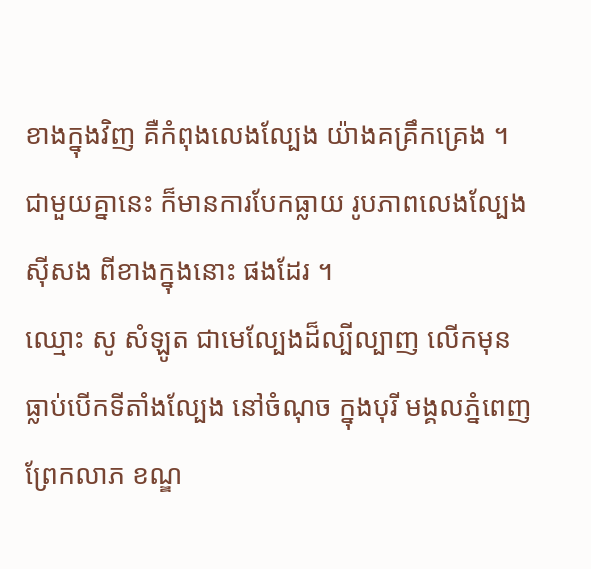ខាងក្នុងវិញ គឺកំពុងលេងល្បែង យ៉ាងគគ្រឹកគ្រេង ។ ជាមួយគ្នានេះ ក៏មានការបែកធ្លាយ រូបភាពលេងល្បែងស៊ីសង ពីខាងក្នុងនោះ ផងដែរ ។
ឈ្មោះ សូ សំឡូត ជាមេល្បែងដ៏ល្បីល្បាញ លើកមុនធ្លាប់បើកទីតាំងល្បែង នៅចំណុច ក្នុងបុរី មង្គលភ្នំពេញ ព្រែកលាភ ខណ្ឌ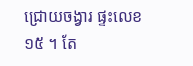ជ្រោយចង្វារ ផ្ទះលេខ១៥ ។ តែ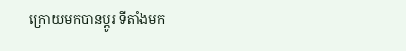ក្រោយមកបានប្តូរ ទីតាំងមក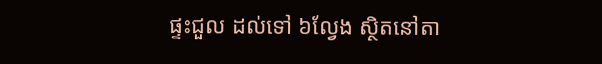ផ្ទះជួល ដល់ទៅ ៦ល្វែង ស្ថិតនៅតា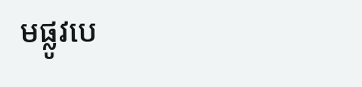មផ្លូវបេ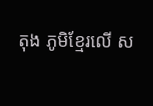តុង ភូមិខ្មែរលើ ស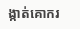ង្កាត់គោករ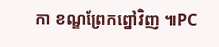កា ខណ្ឌព្រែកព្នៅវិញ ៕PC